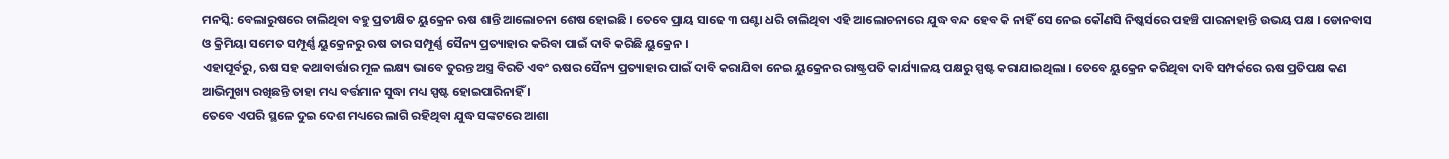ମନସ୍କି: ବେଲାରୁଷରେ ଚାଲିଥିବା ବହୁ ପ୍ରତୀକ୍ଷିତ ୟୁକ୍ରେନ ଋଷ ଶାନ୍ତି ଆଲୋଚନା ଶେଷ ହୋଇଛି । ତେବେ ପ୍ରାୟ ସାଢେ ୩ ଘଣ୍ଟା ଧରି ଚାଲିଥିବା ଏହି ଆଲୋଚନାରେ ଯୁଦ୍ଧ ବନ୍ଦ ହେବ କି ନାହିଁ ସେ ନେଇ କୌଣସି ନିଷ୍କର୍ସରେ ପହଞ୍ଚି ପାରନାହାନ୍ତି ଉଭୟ ପକ୍ଷ । ଡୋନବାସ ଓ କ୍ରିମିୟା ସମେତ ସମ୍ପୂର୍ଣ୍ଣ ୟୁକ୍ରେନରୁ ଋଷ ତାର ସମ୍ପୂର୍ଣ୍ଣ ସୈନ୍ୟ ପ୍ରତ୍ୟାହାର କରିବା ପାଇଁ ଦାବି କରିଛି ୟୁକ୍ରେନ ।
ଏହାପୂର୍ବରୁ, ଋଷ ସହ କଥାବାର୍ତ୍ତାର ମୂଳ ଲକ୍ଷ୍ୟ ଭାବେ ତୁରନ୍ତ ଅସ୍ତ୍ର ବିରତି ଏବଂ ଋଷର ସୈନ୍ୟ ପ୍ରତ୍ୟାହାର ପାଇଁ ଦାବି କରାଯିବା ନେଇ ୟୁକ୍ରେନର ରାଷ୍ଟ୍ରପତି କାର୍ଯ୍ୟାଳୟ ପକ୍ଷରୁ ସ୍ପଷ୍ଟ କରାଯାଇଥିଲା । ତେବେ ୟୁକ୍ରେନ କରିଥିବା ଦାବି ସମ୍ପର୍କରେ ଋଷ ପ୍ରତିପକ୍ଷ କଣ ଆଭିମୁଖ୍ୟ ରଖିଛନ୍ତି ତାହା ମଧ୍ୟ ବର୍ତ୍ତମାନ ସୁଦ୍ଧା ମଧ୍ୟ ସ୍ପଷ୍ଟ ହୋଇପାରିନାହିଁ ।
ତେବେ ଏପରି ସ୍ଥଳେ ଦୁଇ ଦେଶ ମଧ୍ୟରେ ଲାଗି ରହିଥିବା ଯୁଦ୍ଧ ସଙ୍କଟରେ ଆଶା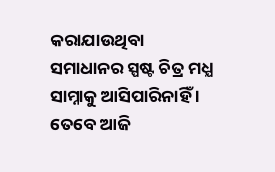କରାଯାଉଥିବା ସମାଧାନର ସ୍ପଷ୍ଟ ଚିତ୍ର ମଧ୍ଯ ସାମ୍ନାକୁ ଆସିପାରିନାହିଁ । ତେବେ ଆଜି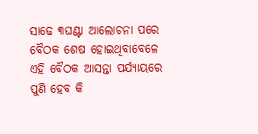ସାଢେ ୩ଘଣ୍ଟା ଆଲୋଚନା ପରେ ବୈଠକ ଶେଷ ହୋଇଥିବାବେଳେ ଏହି ବୈଠକ ଆସନ୍ତା ପର୍ଯ୍ୟାୟରେ ପୁଣି ହେବ କି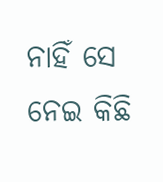ନାହିଁ ସେ ନେଇ କିଛି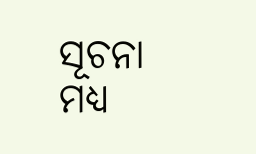ସୂଚନା ମଧ୍ୟ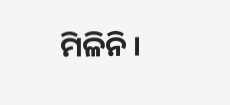ମିଳିନି ।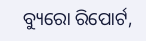ବ୍ୟୁରୋ ରିପୋର୍ଟ,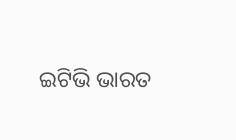ଇଟିଭି ଭାରତ